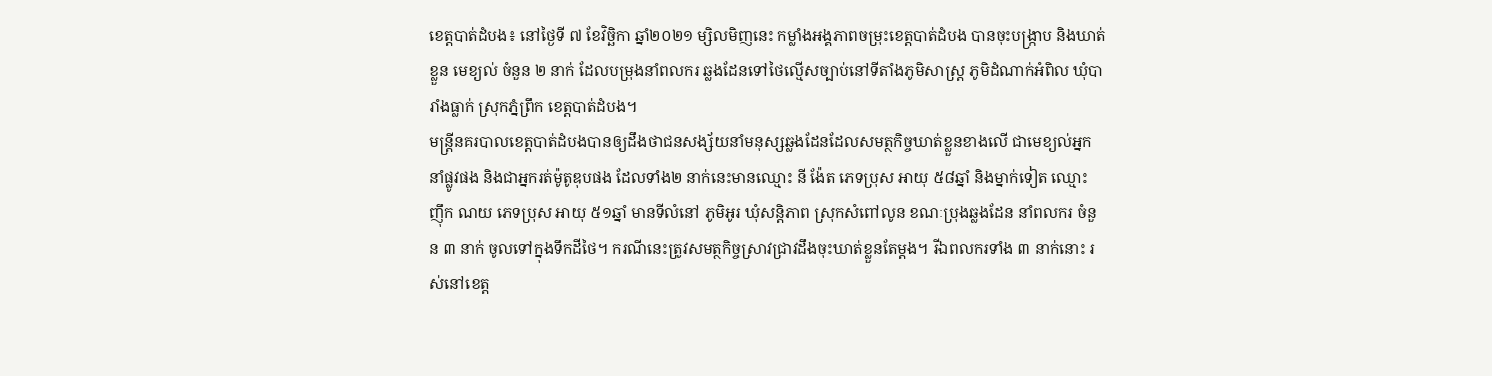ខេត្តបាត់ដំបង៖ នៅថ្ងៃទី ៧ ខែវិច្ឆិកា ឆ្នាំ២០២១ ម្សិលមិញនេះ កម្លាំងអង្គភាពចម្រុះខេត្តបាត់ដំបង បានចុះបង្ក្រាប និងឃាត់ខ្លួន មេខ្យល់ ចំនួន ២ នាក់ ដែលបម្រុងនាំពលករ ឆ្លងដែនទៅថៃល្មើសច្បាប់នៅទីតាំងភូមិសាស្ត្រ ភូមិដំណាក់អំពិល ឃុំបារាំងធ្លាក់ ស្រុកភ្នំព្រឹក ខេត្តបាត់ដំបង។
មន្រ្តីនគរបាលខេត្តបាត់ដំបងបានឲ្យដឹងថាជនសង្ស័យនាំមនុស្សឆ្លងដែនដែលសមត្ថកិច្ចឃាត់ខ្លួនខាងលើ ជាមេខ្យល់អ្នកនាំផ្លូវផង និងជាអ្នករត់ម៉ូតូឌុបផង ដែលទាំង២ នាក់នេះមានឈ្មោះ នី ង៉ែត ភេទប្រុស អាយុ ៥៨ឆ្នាំ និងម្នាក់ទៀត ឈ្មោះ ញ៉ឹក ណយ ភេទប្រុស អាយុ ៥១ឆ្នាំ មានទីលំនៅ ភូមិអូរ ឃុំសន្តិភាព ស្រុកសំពៅលូន ខណៈប្រុងឆ្លងដែន នាំពលករ ចំនួន ៣ នាក់ ចូលទៅក្នុងទឹកដីថៃ។ ករណីនេះត្រូវសមត្ថកិច្ចស្រាវជ្រាវដឹងចុះឃាត់ខ្លួនតែម្តង។ រីឯពលករទាំង ៣ នាក់នោះ រស់នៅខេត្ត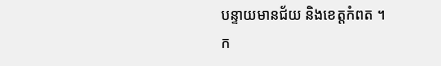បន្ទាយមានជ័យ និងខេត្តកំពត ។
ក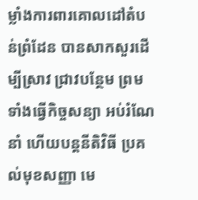ម្លាំងការពារគោលដៅតំបន់ព្រំដែន បានសាកសួរដើម្បីស្រាវ ជ្រាវបន្ថែម ព្រមទាំងធ្វើកិច្ចសន្យា អប់រំណែនាំ ហើយបន្តនីតិវិធី ប្រគល់មុខសញ្ញា មេ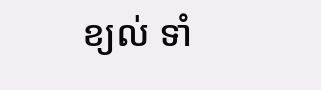ខ្យល់ ទាំ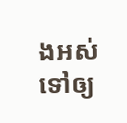ងអស់ ទៅឲ្យ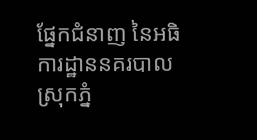ផ្នែកជំនាញ នៃអធិការដ្ឋាននគរបាលស្រុកភ្នំ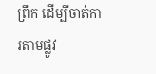ព្រឹក ដើម្បីចាត់ការតាមផ្លូវ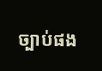ច្បាប់ផង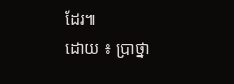ដែរ៕
ដោយ ៖ ប្រាថ្នា